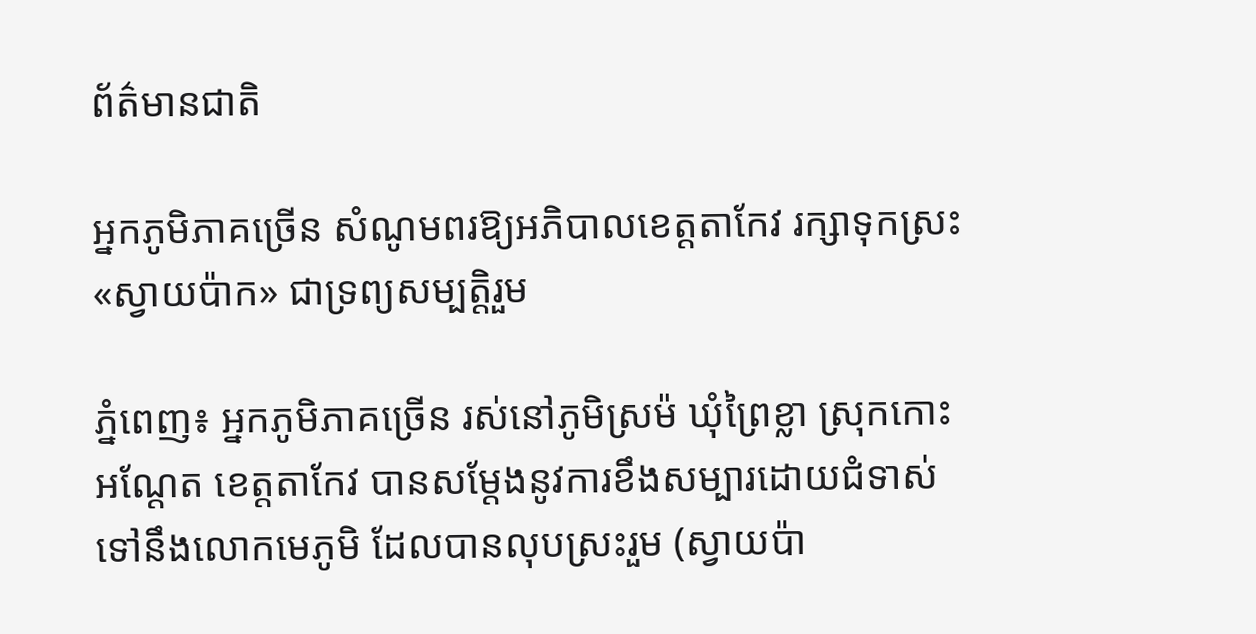ព័ត៌មានជាតិ

អ្នកភូមិភាគច្រើន សំណូមពរឱ្យអភិបាលខេត្តតាកែវ រក្សាទុកស្រះ «ស្វាយប៉ាក» ជាទ្រព្យសម្បត្តិរួម

ភ្នំពេញ៖ អ្នកភូមិភាគច្រើន រស់នៅភូមិស្រម៉ ឃុំព្រៃខ្លា ស្រុកកោះអណ្ដែត ខេត្តតាកែវ បានសម្ដែងនូវការខឹងសម្បារដោយជំទាស់ ទៅនឹងលោកមេភូមិ ដែលបានលុបស្រះរួម (ស្វាយប៉ា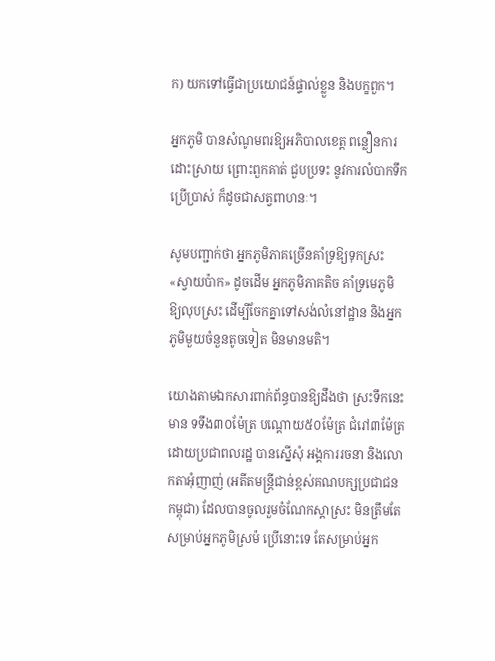ក) យកទៅធ្វើជាប្រយោជន៍ផ្ទាល់ខ្លួន និងបក្ខពួក។

អ្នកភូមិ បានសំណូមពរឱ្យអភិបាលខេត្ត ពន្លឿនការដោះស្រាយ ព្រោះពួកគាត់ ជួបប្រទះ នូវការលំបាកទឹកប្រើប្រាស់ ក៏ដូចជាសត្វពាហនៈ។

សូមបញ្ជាក់ថា អ្នកភូមិភាគច្រើនគាំទ្រឱ្យទុកស្រះ «ស្វាយប៉ាក» ដូចដើម អ្នកភូមិភាគតិច គាំទ្រមេភូមិ ឱ្យលុបស្រះ ដើម្បីចែកគ្នាទៅសង់លំនៅដ្ឋាន និងអ្នកភូមិមួយចំនួនតូចទៀត មិនមានមតិ។

យោងតាមឯកសារពាក់ព័ន្ធបានឱ្យដឹងថា ស្រះទឹកនេះមាន ទទឹង៣០ម៉ែត្រ បណ្ដោយ៥០ម៉ែត្រ ជំរៅ៣ម៉ែត្រ ដោយប្រជាពលរដ្ឋ បានស្នើសុំ អង្គការរចនា និងលោកតាអុំញាញ់ (អតីតមន្រ្តីជាន់ខ្ពស់គណបក្សប្រជាជនកម្ពុជា) ដែលបានចូលរួមចំណែកស្ដាស្រះ មិនត្រឹមតែសម្រាប់អ្នកភូមិស្រម៉ ប្រើនោះទេ តែសម្រាប់អ្នក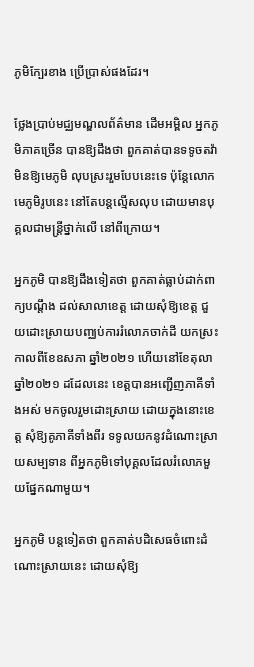ភូមិក្បែរខាង ប្រើប្រាស់ផងដែរ។

ថ្លែងប្រាប់មជ្ឈមណ្ឌលព័ត៌មាន ដើមអម្ពិល អ្នកភូមិភាគច្រើន បានឱ្យដឹងថា ពួកគាត់បានទទូចតវ៉ា មិនឱ្យមេភូមិ លុបស្រះរួមបែបនេះទេ ប៉ុន្តែលោកមេភូមិរូបនេះ នៅតែបន្តល្មើសលុប ដោយមានបុគ្គលជាមន្រ្តីថ្នាក់លើ នៅពីក្រោយ។

អ្នកភូមិ បានឱ្យដឹងទៀតថា ពួកគាត់ធ្លាប់ដាក់ពាក្យបណ្ដឹង ដល់សាលាខេត្ត ដោយសុំឱ្យខេត្ត ជួយដោះស្រាយបញ្ឈប់ការរំលោភចាក់ដី យកស្រះ កាលពីខែឧសភា ឆ្នាំ២០២១ ហើយនៅខែតុលា ឆ្នាំ២០២១ ដដែលនេះ ខេត្តបានអញ្ជើញភាគីទាំងអស់ មកចូលរួមដោះស្រាយ ដោយក្នុងនោះខេត្ត សុំឱ្យគូភាគីទាំងពីរ ទទូលយកនូវដំណោះស្រាយសម្បទាន ពីអ្នកភូមិទៅបុគ្គលដែលរំលោភមួយផ្នែកណាមួយ។

អ្នកភូមិ បន្តទៀតថា ពួកគាត់បដិសេធចំពោះដំណោះស្រាយនេះ ដោយសុំឱ្យ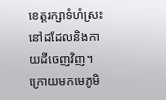ខេត្តរក្សាទំហំស្រះ នៅដដែលនិងកាយដីចេញវិញ។ ក្រោយមកមេភូមិ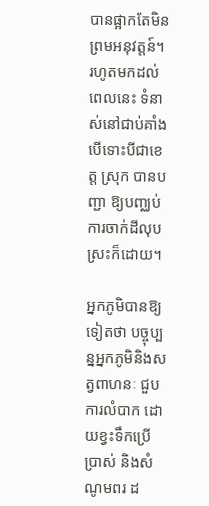បានផ្អាកតែមិនព្រមអនុវត្តន៍។ រហូតមកដល់ពេលនេះ ទំនាស់នៅជាប់គាំង បើទោះបីជាខេត្ត ស្រុក បានបញ្ជា ឱ្យបញ្ឈប់ ការចាក់ដីលុបស្រះក៏ដោយ។

អ្នកភូមិបានឱ្យទៀតថា បច្ចុប្បន្នអ្នកភូមិនិងសត្វពាហនៈ ជួបការលំបាក ដោយខ្វះទឹកប្រើប្រាស់ និងសំណូមពរ ដ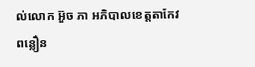ល់លោក អ៊ួច ភា អភិបាលខេត្តតាកែវ ពន្លឿន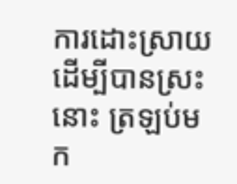ការដោះស្រាយ ដើម្បីបានស្រះនោះ ត្រឡប់មក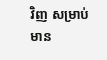វិញ សម្រាប់ មាន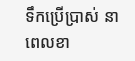ទឹកប្រើប្រាស់ នាពេលខា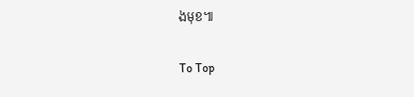ងមុខ៕

To Top